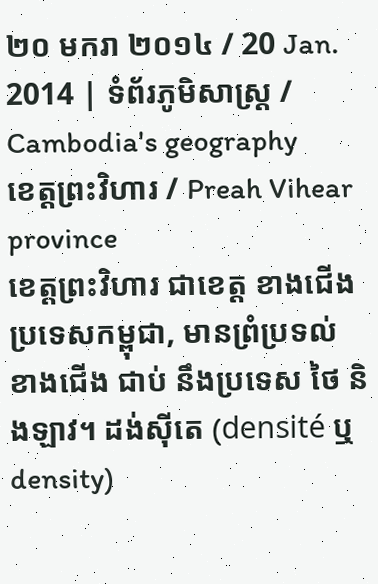២០ មករា ២០១៤ / 20 Jan. 2014 | ទំព័រភូមិសាស្រ្ត / Cambodia's geography
ខេត្តព្រះវិហារ / Preah Vihear province
ខេត្តព្រះវិហារ ជាខេត្ត ខាងជើង ប្រទេសកម្ពុជា, មានព្រំប្រទល់ ខាងជើង ជាប់ នឹងប្រទេស ថៃ និងឡាវ។ ដង់ស៊ីតេ (densité ឬdensity)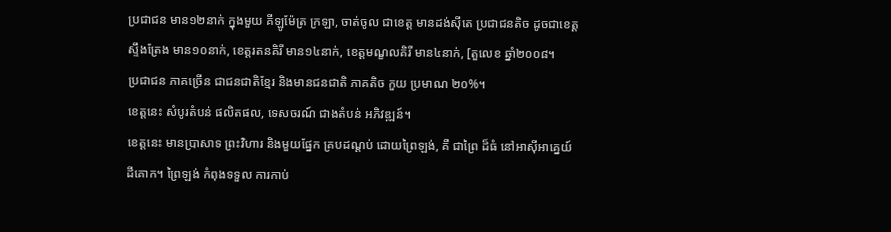ប្រជាជន មាន១២នាក់ ក្នុងមួយ គីឡូម៉ែត្រ ក្រឡា, ចាត់ចូល ជាខេត្ត មានដង់ស៊ីតេ ប្រជាជនតិច ដូចជាខេត្ត ស្ទឹងត្រែង មាន១០នាក់, ខេត្តរតនគិរី មាន១៤នាក់, ខេត្តមណ្ខលគិរី មាន៤នាក់, [តួលេខ ឆ្នាំ២០០៨។
ប្រជាជន ភាគច្រើន ជាជនជាតិខ្មែរ និងមានជនជាតិ ភាគតិច កួយ ប្រមាណ ២០%។
ខេត្តនេះ សំបូរតំបន់ ផលិតផល, ទេសចរណ៍ ជាងតំបន់ អភិវឌ្ឍន៍។
ខេត្តនេះ មានប្រាសាទ ព្រះវិហារ និងមួយផ្នែក គ្របដណ្តប់ ដោយព្រៃឡង់, គឺ ជាព្រៃ ដ៏ធំ នៅអាស៊ីអាគ្នេយ៍ ដីគោក។ ព្រៃឡង់ កំពុងទទួល ការកាប់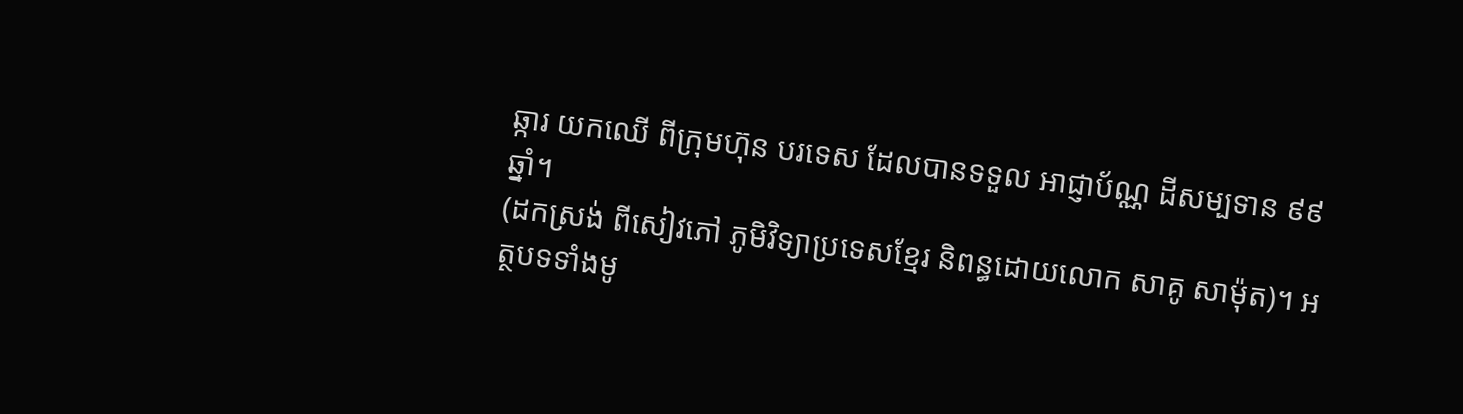ឆ្ការ យកឈើ ពីក្រុមហ៊ុន បរទេស ដែលបានទទួល អាជ្ញាប័ណ្ណ ដីសម្បទាន ៩៩ឆ្នាំ។
(ដកស្រង់ ពីសៀវភៅ ភូមិវិទ្យាប្រទេសខ្មែរ និពន្ធដោយលោក សាគូ សាម៉ុត)។ អត្ថបទទាំងមូ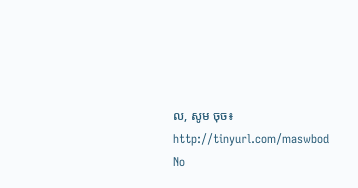ល, សូម ចុច៖ http://tinyurl.com/maswbod
No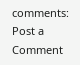comments:
Post a Comment